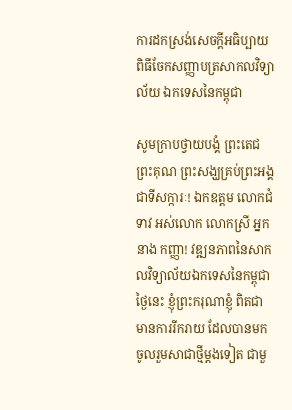ការដកស្រង់សេចក្តីអធិប្បាយ ពិធីចែកសញ្ញាបត្រសាកលវិទ្យាល័យ ឯកទេសនៃកម្ពុជា

សូមក្រាបថ្វាយបង្គំ ព្រះតេជព្រះគុណ ព្រះសង្ឃគ្រប់ព្រះអង្គ ជាទីសក្ការៈ! ឯកឧត្តម លោកជំទាវ អស់លោក លោកស្រី អ្នកនាង កញ្ញា! វឌ្ឍនភាពនៃសាកលវិទ្យាល័យឯកទេសនៃកម្ពុជា ថ្ងៃនេះ ខ្ញុំព្រះករុណាខ្ញុំ ពិតជាមានការរីករាយ ដែលបានមកចូលរួមសាជាថ្មីម្ដងទៀត ជាមួ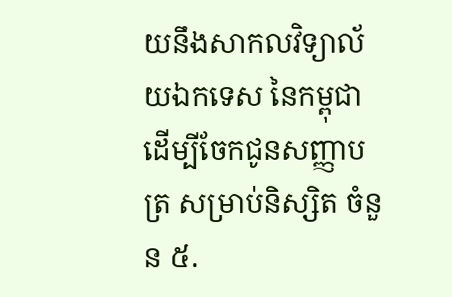យនឹងសាកលវិទ្យាល័យឯកទេស នៃកម្ពុជា ដើម្បីចែកជូនសញ្ញាបត្រ សម្រាប់និស្សិត ចំនួន ៥.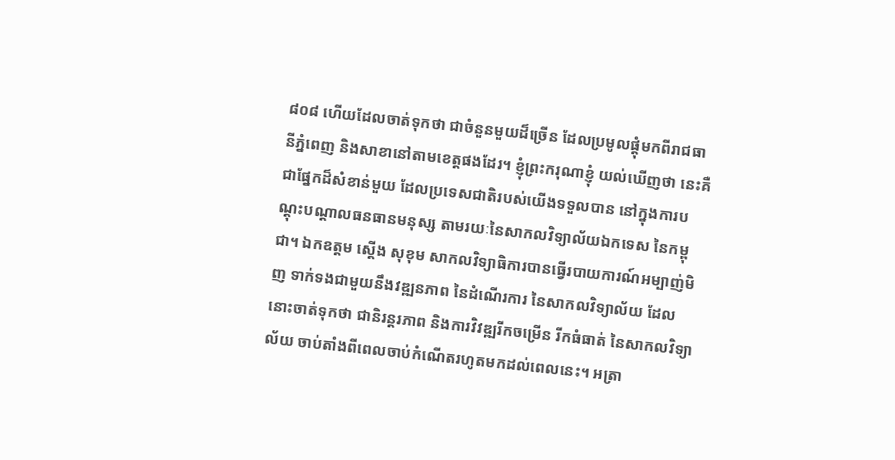៨០៨ ហើយដែលចាត់ទុកថា ជាចំនួនមួយដ៏ច្រើន ដែលប្រមូលផ្ដុំមកពីរាជធានីភ្នំពេញ និងសាខានៅតាមខេត្តផងដែរ។ ខ្ញុំព្រះករុណាខ្ញុំ យល់ឃើញថា នេះគឺជាផ្នែកដ៏សំខាន់មួយ ដែលប្រទេសជាតិរបស់យើងទទួលបាន នៅក្នុងការបណ្ដុះបណ្ដាលធនធានមនុស្ស តាមរយៈនៃសាកលវិទ្យាល័យឯកទេស នៃកម្ពុជា។ ឯកឧត្តម ស្តើង សុខុម សាកលវិទ្យាធិការបានធ្វើរបាយការណ៍អម្បាញ់មិញ ទាក់ទងជាមួយនឹងវឌ្ឍនភាព នៃដំណើរការ នៃសាកលវិទ្យាល័យ ដែលនោះចាត់ទុកថា ជានិរន្តរភាព និងការវិវឌ្ឍរីកចម្រើន រីកធំធាត់ នៃសាកលវិទ្យាល័យ ចាប់តាំងពីពេលចាប់កំណើតរហូតមកដល់ពេលនេះ។ អត្រា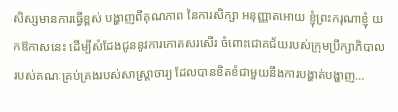សិស្សមានការធ្វើខ្ពស់ បង្ហាញពីគុណភាព នៃការសិក្សា អនុញ្ញាតអោយ ខ្ញុំព្រះករុណាខ្ញុំ យកឱកាសនេះ ដើម្បីសំដែងជូននូវការកោតសរសើរ ចំពោះជោគជ័យរបស់ក្រុមប្រឹក្សាភិបាល របស់គណៈគ្រប់គ្រងរបស់សាស្រ្តាចារ្យ ដែលបានខិតខំជាមួយនឹងការបង្ហាត់បង្ហាញ…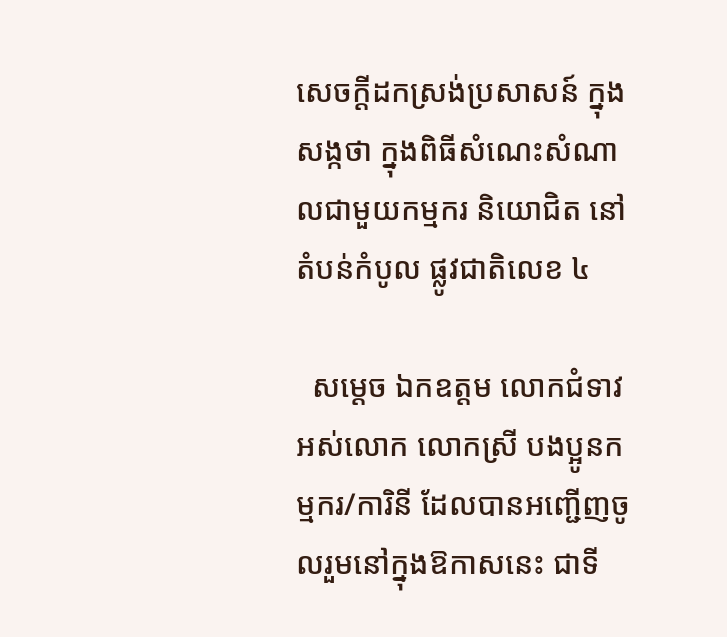សេចក្តីដកស្រង់ប្រសាសន៍ ក្នុងសង្កថា ក្នុងពិធីសំណេះសំណាលជាមួយកម្មករ និយោជិត នៅតំបន់កំបូល ផ្លូវជាតិលេខ ៤

  សម្តេច ឯកឧត្តម លោកជំទាវ អស់លោក លោកស្រី បងប្អូនកម្មករ/ការិនី ដែលបានអញ្ជើញចូលរួមនៅក្នុងឱកាសនេះ ជាទី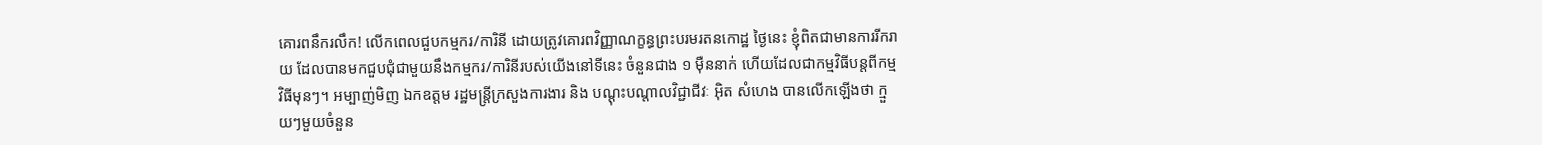គោរពនឹករលឹក! លើកពេលជួបកម្មករ/ការិនី ដោយត្រូវគោរពវិញ្ញាណក្ខន្ធព្រះបរមរតនកោដ្ឋ ថ្ងៃនេះ ខ្ញុំពិតជាមានការរីករាយ ដែលបានមកជួបជុំជាមួយនឹងកម្មករ/ការិនីរបស់យើងនៅទីនេះ ចំនួនជាង ១ ម៉ឺននាក់ ហើយដែលជាកម្មវិធីបន្តពីកម្មវិធីមុនៗ។ អម្បាញ់មិញ ឯកឧត្តម រដ្ឋមន្ត្រីក្រសួងការងារ និង បណ្តុះបណ្តាលវិជ្ជាជីវៈ អ៊ិត សំហេង បានលើកឡើងថា ក្មួយៗមួយចំនួន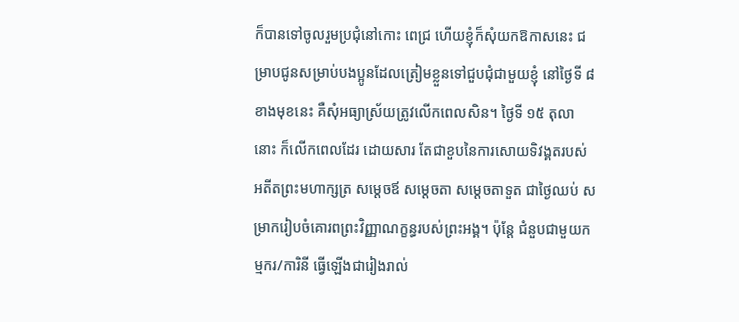ក៏បានទៅចូលរួមប្រជុំនៅកោះ ពេជ្រ ហើយខ្ញុំក៏សុំយកឱកាសនេះ ជម្រាបជូនសម្រាប់បងប្អូនដែលត្រៀមខ្លួនទៅជួបជុំជាមួយខ្ញុំ នៅថ្ងៃទី ៨ ខាងមុខនេះ គឺសុំអធ្យាស្រ័យត្រូវលើកពេលសិន។ ថ្ងៃទី ១៥ តុលា នោះ ក៏លើកពេលដែរ ដោយសារ តែជាខួបនៃការសោយទិវង្គតរបស់អតីតព្រះមហាក្សត្រ សម្តេចឪ សម្តេចតា សម្តេចតាទួត ជាថ្ងៃឈប់ សម្រាករៀបចំគោរពព្រះវិញ្ញាណក្ខន្ធរបស់ព្រះអង្គ។ ប៉ុន្តែ ជំនួបជាមួយកម្មករ/ការិនី ធ្វើឡើងជារៀងរាល់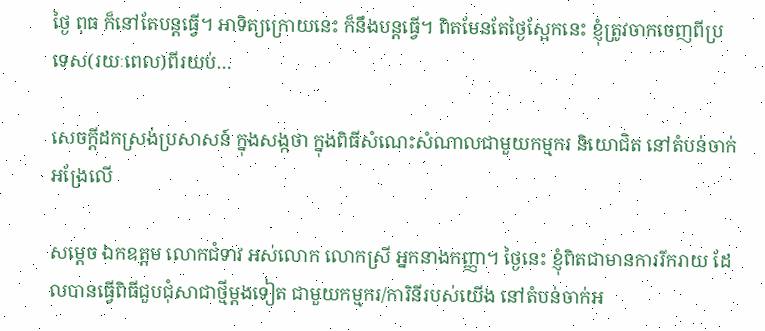ថ្ងៃ ពុធ ក៏នៅតែបន្តធ្វើ។ អាទិត្យក្រោយនេះ ក៏នឹងបន្តធ្វើ។ ពិតមែនតែថ្ងៃស្អែកនេះ ខ្ញុំត្រូវចាកចេញពីប្រទេស(រយៈពេល)ពីរយប់…

សេចក្តីដកស្រង់ប្រសាសន៍ ក្នុងសង្កថា ក្នុងពិធីសំណេះសំណាលជាមួយកម្មករ និយោជិត នៅតំបន់ចាក់អង្រែលើ

សម្ដេច ឯកឧត្តម លោកជំទាវ អស់លោក លោកស្រី អ្នកនាងកញ្ញា។ ថ្ងៃនេះ ខ្ញុំពិតជាមានការរីករាយ ដែលបានធ្វើពិធីជួបជុំសាជាថ្មីម្ដងទៀត ជាមួយកម្មករ/ការិនីរបស់យើង នៅតំបន់ចាក់អ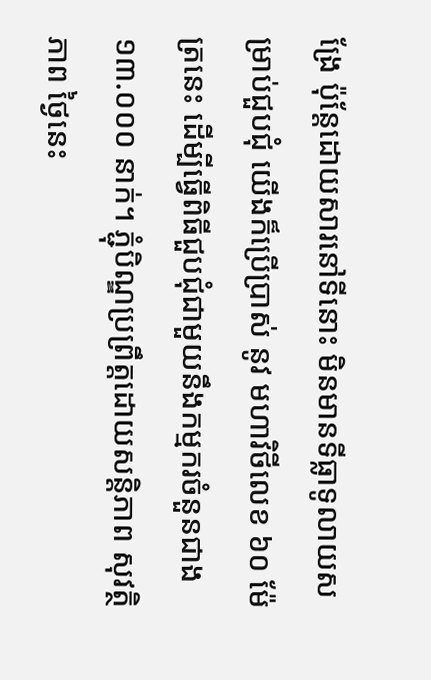ង្រែ ប៉ុន្តែដោយសារនៅទីនោះ មិនមានទីធ្លាទូលាយសម្រាប់ជួបជុំ យើងក៏ប្រើប្រាស់ នូវ មហាវិថីលេខ ៦០ ម៉ែត្រនេះ ដើម្បីធ្វើពិធីជួបជុំជាមួយនឹងកម្មករចំនួនជាង ១៣.០០០ នាក់។ ភ្ជុំបិណ្ឌប្រព្រឹត្តដោយសន្តិភាព សុវត្ថិភាព ថ្ងៃនេះ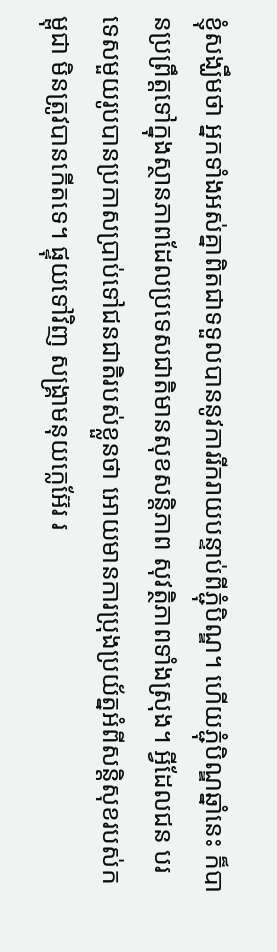ខ្ញុំសង្ឃឹមថា អ្នកទាំងអស់គ្នាពិតជាទទួលបាននូវការរីករាយបន្ទាប់ពីភ្ជុំបិណ្ឌ។ ហើយភ្ជុំបិណ្ឌឆ្នាំនេះ ក៏បានប្រព្រឹត្តទៅក្នុងស្ថានភាពដែលប្រទេសជាតិមានសុខសន្ដិភាព សុវត្ថិភាពទាំងស្រុង។ អ្វីដែលជន បរ ទេសមួយរូបបានប្រកាសប្រាប់ទៅជនជាតិរបស់ខ្លួនថា អោយមានការប្រុងប្រយ័ត្នអំពីសន្ដិសុខរបស់កម្ពុជា មិនត្រូវបានកើតទេ។ ផ្ទុយទៅវិញ សង្រ្គាមនុយក្លេអ៊ែរ រ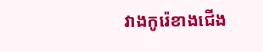វាងកូរ៉េខាងជើង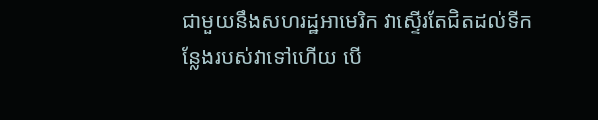ជាមួយនឹងសហរដ្ឋអាមេរិក វាស្ទើរតែជិតដល់ទីកន្លែងរបស់វាទៅហើយ បើ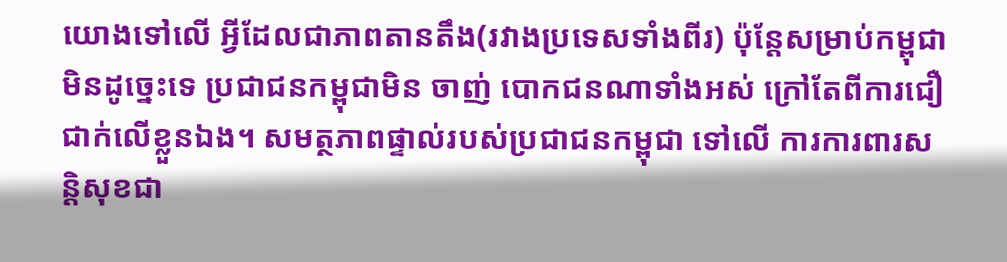យោងទៅលើ អ្វីដែលជាភាពតានតឹង(រវាងប្រទេសទាំងពីរ) ប៉ុន្តែសម្រាប់កម្ពុជា មិនដូច្នេះទេ ប្រជាជនកម្ពុជាមិន ចាញ់ បោកជនណាទាំងអស់ ក្រៅតែពីការជឿជាក់លើខ្លួនឯង។ សមត្ថភាពផ្ទាល់របស់ប្រជាជនកម្ពុជា ទៅលើ ការការពារសន្ដិសុខជា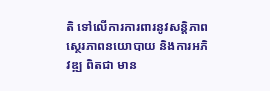តិ ទៅលើការការពារនូវសន្ដិភាព ស្ថេរភាពនយោបាយ និងការអភិវឌ្ឍ ពិតជា មាន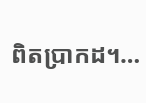ពិតប្រាកដ។…